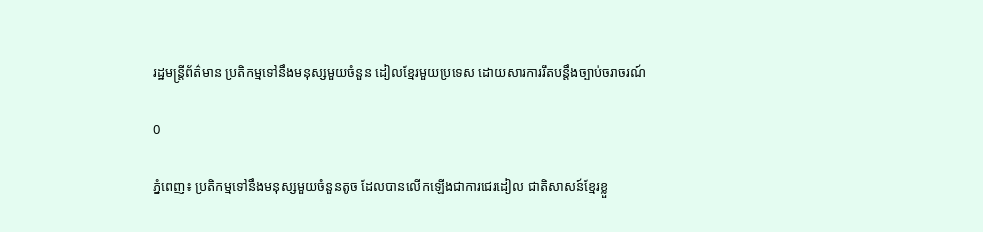រដ្ឋមន្រ្តីព័ត៌មាន ប្រតិកម្មទៅនឹងមនុស្សមួយចំនួន ដៀលខ្មែរមួយប្រទេស ដោយសារការរឹតបន្ដឹងច្បាប់ចរាចរណ៍

0

ភ្នំពេញ៖ ប្រតិកម្មទៅនឹងមនុស្សមួយចំនួនតូច ដែលបានលើកឡើងជាការជេរដៀល ជាតិសាសន៍ខ្មែរខ្លួ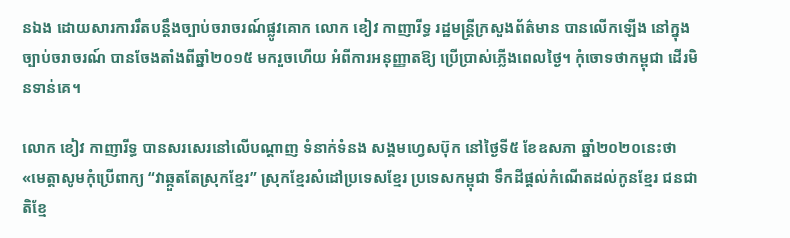នឯង ដោយសារការរឹតបន្ដឹងច្បាប់ចរាចរណ៍ផ្លូវគោក លោក ខៀវ កាញារីទ្ធ រដ្ឋមន្រ្តីក្រសួងព័ត៌មាន បានលើកឡើង នៅក្នុងច្បាប់ចរាចរណ៍ បានចែងតាំងពីឆ្នាំ២០១៥ មករួចហើយ អំពីការអនុញ្ញាតឱ្យ ប្រើប្រាស់ភ្លើងពេលថ្ងៃ។ កុំចោទថាកម្ពុជា ដើរមិនទាន់គេ។

លោក ខៀវ កាញារីទ្ធ បានសរសេរនៅលើបណ្ដាញ ទំនាក់ទំនង សង្គមហ្វេសប៊ុក នៅថ្ងៃទី៥ ខែឧសភា ឆ្នាំ២០២០នេះថា «មេត្តាសូមកុំប្រើពាក្យ “វាឆ្កួតតែស្រុកខ្មែរ” ស្រុកខ្មែរសំដៅប្រទេសខ្មែរ ប្រទេសកម្ពុជា ទឹកដីផ្តល់កំណើតដល់កូនខ្មែរ ជនជាតិខ្មែ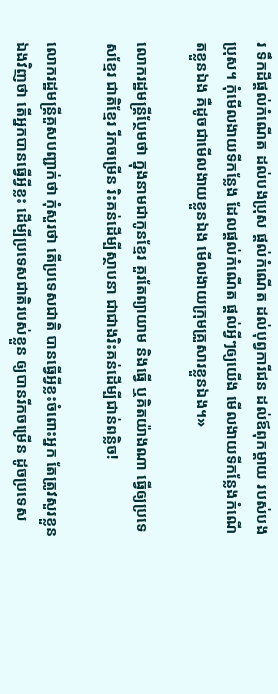រ ទឹកដីផ្តល់កំណើត ដល់បងប្រុស ផ្តល់កំណើត ដល់បុព្វការីជន ដល់ឪពុកម្តាយ របស់បងប្រុស។ កុំមើលងាយទីកន្លែង ដែលផ្តល់កំណើត ផ្តល់អ្វីៗឲ្យយើង មើលងាយទីកន្លែងកំណើតខ្លួនឯង គឺដូចជាមើលងាយខ្លួនឯង មើលងាយក្រុមគ្រួសារខ្លួនឯង។»

លោករដ្ឋមន្រ្តីប្ថែមថា ក្នុងនាមជាកូនខ្មែរ គួរតែព្យាយាម និងធ្វើ ឬគិតយ៉ាងណា ធ្វើឲ្យប្រទេសខ្មែរ ជាតិខ្មែរ រីកចម្រើន រិះគន់ដើម្បីស្ថាបនា ជាជាងរិះគន់ដើម្បីជាន់ពន្លិច!

លោករដ្ឋមន្រ្តីគួសបញ្ជាក់ថា កុំសួរថា តើប្រទេសជាតិ បានធ្វើអ្វីខ្លះចំពោះអ្នក តែត្រូវសួរខ្លួនឯងវិញថា តើអ្នកបានធ្វើអ្វីខ្លះ ដើម្បីប្រទេសជាតិរបស់ខ្លួន ឲ្យបានរីកចម្រើន ដូចប្រទេស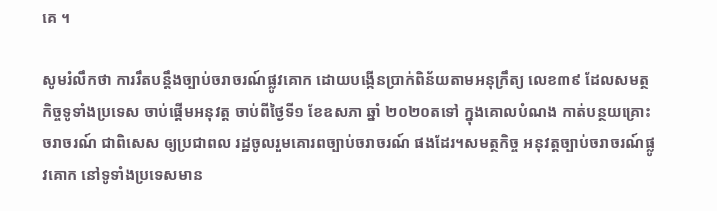គេ ។

សូមរំលឹកថា ការរឹតបន្ដឹងច្បាប់ចរាចរណ៍ផ្លូវគោក ដោយបង្កើនប្រាក់ពិន័យតាមអនុក្រឹត្យ លេខ៣៩ ដែលសមត្ថកិច្ចទូទាំងប្រទេស ចាប់ផ្ដើមអនុវត្ត ចាប់ពីថ្ងៃទី១ ខែឧសភា ឆ្នាំ ២០២០តទៅ ក្នុងគោលបំណង កាត់បន្ថយគ្រោះចរាចរណ៍ ជាពិសេស ឲ្យប្រជាពល រដ្ឋចូលរួមគោរពច្បាប់ចរាចរណ៍ ផងដែរ។សមត្ថកិច្ច អនុវត្តច្បាប់ចរាចរណ៍ផ្លូវគោក នៅទូទាំងប្រទេសមាន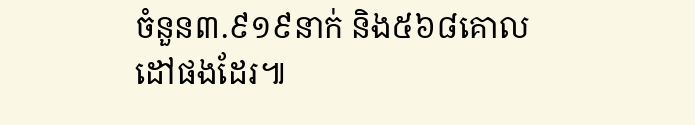ចំនួន៣.៩១៩នាក់ និង៥៦៨គោលដៅផងដែរ៕